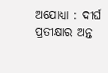ଅଯୋଧ୍ୟା : ଦୀର୍ଘ ପ୍ରତୀକ୍ଷାର ଅନ୍ତ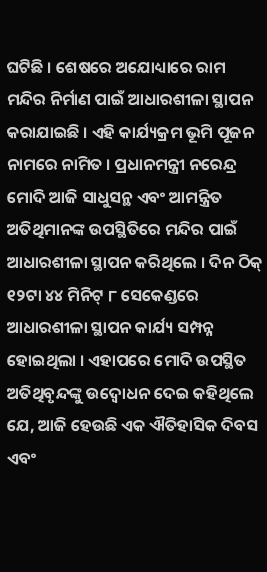ଘଟିଛି । ଶେଷରେ ଅଯୋଧ୍ୟାରେ ରାମ ମନ୍ଦିର ନିର୍ମାଣ ପାଇଁ ଆଧାରଶୀଳା ସ୍ଥାପନ କରାଯାଇଛି । ଏହି କାର୍ଯ୍ୟକ୍ରମ ଭୂମି ପୂଜନ ନାମରେ ନାମିତ । ପ୍ରଧାନମନ୍ତ୍ରୀ ନରେନ୍ଦ୍ର ମୋଦି ଆଜି ସାଧୁସନ୍ଥ ଏବଂ ଆମନ୍ତ୍ରିତ ଅତିଥିମାନଙ୍କ ଉପସ୍ଥିତିରେ ମନ୍ଦିର ପାଇଁ ଆଧାରଶୀଳା ସ୍ଥାପନ କରିଥିଲେ । ଦିନ ଠିକ୍ ୧୨ଟା ୪୪ ମିନିଟ୍ ୮ ସେକେଣ୍ଡରେ ଆଧାରଶୀଳା ସ୍ଥାପନ କାର୍ଯ୍ୟ ସମ୍ପନ୍ନ ହୋଇଥିଲା । ଏହାପରେ ମୋଦି ଉପସ୍ଥିତ ଅତିଥିବୃନ୍ଦଙ୍କୁ ଉଦ୍ବୋଧନ ଦେଇ କହିଥିଲେ ଯେ, ଆଜି ହେଉଛି ଏକ ଐତିହାସିକ ଦିବସ ଏବଂ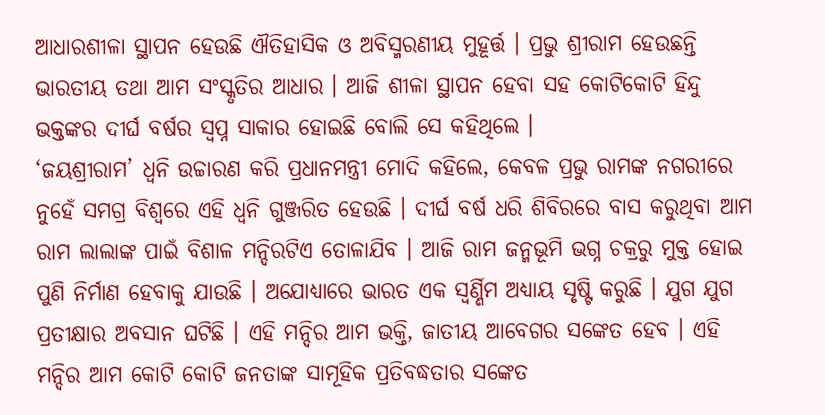ଆଧାରଶୀଳା ସ୍ଥାପନ ହେଉଛି ଐତିହାସିକ ଓ ଅବିସ୍ମରଣୀୟ ମୁହୂର୍ତ୍ତ । ପ୍ରଭୁ ଶ୍ରୀରାମ ହେଉଛନ୍ତି ଭାରତୀୟ ତଥା ଆମ ସଂସ୍କୃତିର ଆଧାର । ଆଜି ଶୀଳା ସ୍ଥାପନ ହେବା ସହ କୋଟିକୋଟି ହିନ୍ଦୁ ଭକ୍ତଙ୍କର ଦୀର୍ଘ ବର୍ଷର ସ୍ୱପ୍ନ ସାକାର ହୋଇଛି ବୋଲି ସେ କହିଥିଲେ ।
‘ଜୟଶ୍ରୀରାମ’ ଧ୍ୱନି ଉଚ୍ଚାରଣ କରି ପ୍ରଧାନମନ୍ତ୍ରୀ ମୋଦି କହିଲେ, କେବଳ ପ୍ରଭୁ ରାମଙ୍କ ନଗରୀରେ ନୁହେଁ ସମଗ୍ର ବିଶ୍ୱରେ ଏହି ଧ୍ୱନି ଗୁଞ୍ଜରିତ ହେଉଛି । ଦୀର୍ଘ ବର୍ଷ ଧରି ଶିବିରରେ ବାସ କରୁଥିବା ଆମ ରାମ ଲାଲାଙ୍କ ପାଇଁ ବିଶାଳ ମନ୍ଦିରଟିଏ ତୋଳାଯିବ । ଆଜି ରାମ ଜନ୍ମଭୂମି ଭଗ୍ନ ଚକ୍ରରୁ ମୁକ୍ତ ହୋଇ ପୁଣି ନିର୍ମାଣ ହେବାକୁ ଯାଉଛି । ଅଯୋଧ୍ୟାରେ ଭାରତ ଏକ ସ୍ୱର୍ଣ୍ଣିମ ଅଧ୍ୟାୟ ସୃଷ୍ଟି କରୁଛି । ଯୁଗ ଯୁଗ ପ୍ରତୀକ୍ଷାର ଅବସାନ ଘଟିଛି । ଏହି ମନ୍ଦିର ଆମ ଭକ୍ତି, ଜାତୀୟ ଆବେଗର ସଙ୍କେତ ହେବ । ଏହି ମନ୍ଦିର ଆମ କୋଟି କୋଟି ଜନତାଙ୍କ ସାମୂହିକ ପ୍ରତିବଦ୍ଧତାର ସଙ୍କେତ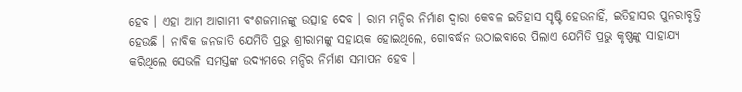ହେବ । ଏହା ଆମ ଆଗାମୀ ବଂଶଜମାନଙ୍କୁ ଉତ୍ସାହ ଦେବ । ରାମ ମନ୍ଦିର ନିର୍ମାଣ ଦ୍ୱାରା କେବଳ ଇତିହାସ ସୃଷ୍ଟି ହେଉନାହିଁ, ଇତିହାସର ପୁନରାବୃତ୍ତି ହେଉଛି । ନାବିକ ଜନଜାତି ଯେମିତି ପ୍ରଭୁ ଶ୍ରୀରାମଙ୍କୁ ସହାୟକ ହୋଇଥିଲେ, ଗୋବର୍ଦ୍ଧନ ଉଠାଇବାରେ ପିଲାଏ ଯେମିତି ପ୍ରଭୁ କୃଷ୍ଣଙ୍କୁ ସାହାଯ୍ୟ କରିଥିଲେ ସେଭଳି ସମସ୍ତଙ୍କ ଉଦ୍ୟମରେ ମନ୍ଦିର ନିର୍ମାଣ ସମାପନ ହେବ ।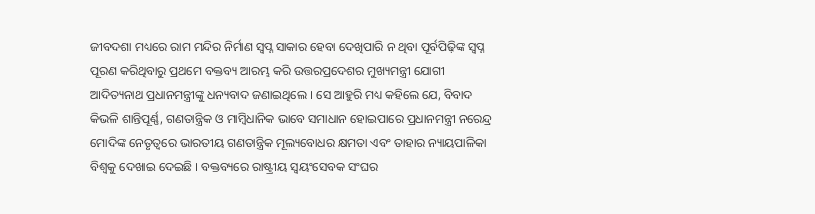ଜୀବଦଶା ମଧ୍ୟରେ ରାମ ମନ୍ଦିର ନିର୍ମାଣ ସ୍ୱପ୍ନ ସାକାର ହେବା ଦେଖିପାରି ନ ଥିବା ପୂର୍ବପିଢ଼ିଙ୍କ ସ୍ୱପ୍ନ ପୂରଣ କରିଥିବାରୁ ପ୍ରଥମେ ବକ୍ତବ୍ୟ ଆରମ୍ଭ କରି ଉତ୍ତରପ୍ରଦେଶର ମୁଖ୍ୟମନ୍ତ୍ରୀ ଯୋଗୀ ଆଦିତ୍ୟନାଥ ପ୍ରଧାନମନ୍ତ୍ରୀଙ୍କୁ ଧନ୍ୟବାଦ ଜଣାଇଥିଲେ । ସେ ଆହୁରି ମଧ୍ୟ କହିଲେ ଯେ, ବିବାଦ କିଭଳି ଶାନ୍ତିପୂର୍ଣ୍ଣ, ଗଣତାନ୍ତ୍ରିକ ଓ ମାମ୍ବିଧାନିକ ଭାବେ ସମାଧାନ ହୋଇପାରେ ପ୍ରଧାନମନ୍ତ୍ରୀ ନରେନ୍ଦ୍ର ମୋଦିଙ୍କ ନେତୃତ୍ୱରେ ଭାରତୀୟ ଗଣତାନ୍ତ୍ରିକ ମୂଲ୍ୟବୋଧର କ୍ଷମତା ଏବଂ ତାହାର ନ୍ୟାୟପାଳିକା ବିଶ୍ୱକୁ ଦେଖାଇ ଦେଇଛି । ବକ୍ତବ୍ୟରେ ରାଷ୍ଟ୍ରୀୟ ସ୍ୱୟଂସେବକ ସଂଘର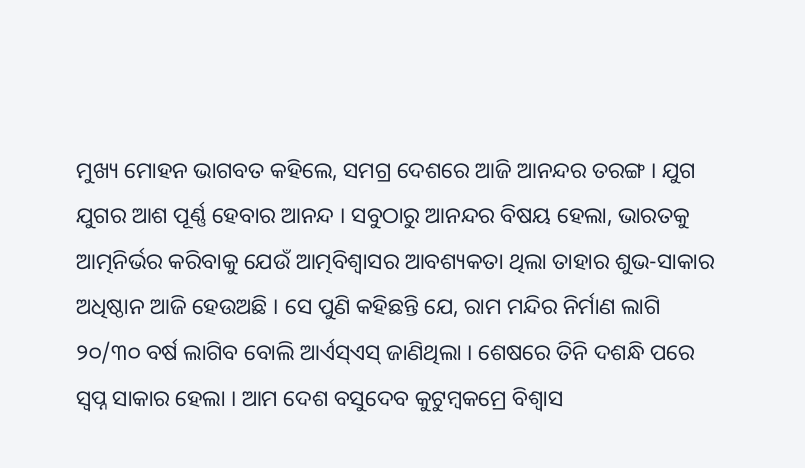ମୁଖ୍ୟ ମୋହନ ଭାଗବତ କହିଲେ, ସମଗ୍ର ଦେଶରେ ଆଜି ଆନନ୍ଦର ତରଙ୍ଗ । ଯୁଗ ଯୁଗର ଆଶ ପୂର୍ଣ୍ଣ ହେବାର ଆନନ୍ଦ । ସବୁଠାରୁ ଆନନ୍ଦର ବିଷୟ ହେଲା, ଭାରତକୁ ଆତ୍ମନିର୍ଭର କରିବାକୁ ଯେଉଁ ଆତ୍ମବିଶ୍ୱାସର ଆବଶ୍ୟକତା ଥିଲା ତାହାର ଶୁଭ-ସାକାର ଅଧିଷ୍ଠାନ ଆଜି ହେଉଅଛି । ସେ ପୁଣି କହିଛନ୍ତି ଯେ, ରାମ ମନ୍ଦିର ନିର୍ମାଣ ଲାଗି ୨୦/୩୦ ବର୍ଷ ଲାଗିବ ବୋଲି ଆର୍ଏସ୍ଏସ୍ ଜାଣିଥିଲା । ଶେଷରେ ତିନି ଦଶନ୍ଧି ପରେ ସ୍ୱପ୍ନ ସାକାର ହେଲା । ଆମ ଦେଶ ବସୁଦେବ କୁଟୁମ୍ବକମ୍ରେ ବିଶ୍ୱାସ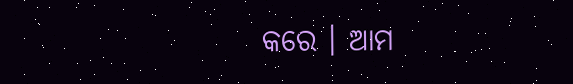କରେ । ଆମ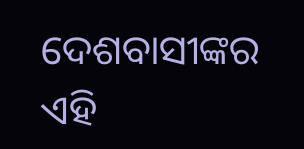ଦେଶବାସୀଙ୍କର ଏହି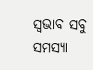ସ୍ୱଭାବ ସବୁ ସମସ୍ୟା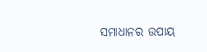ସମାଧାନର ଉପାୟ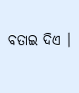ବତାଇ ଦିଏ ।